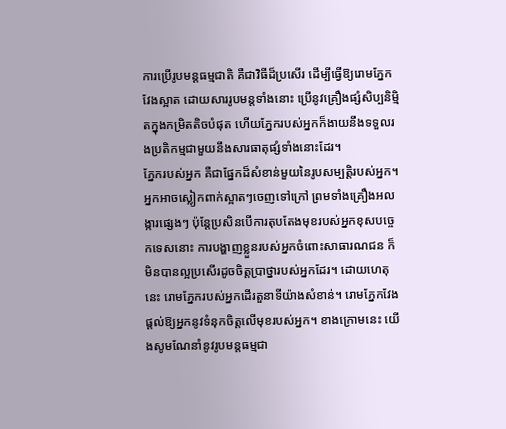ការប្រើរូបមន្ដធម្មជាតិ គឺជាវិធីដ៏ប្រសើរ ដើម្បីធ្វើឱ្យរោមភ្នែកវែងស្អាត ដោយសាររូបមន្ដទាំងនោះ ប្រើនូវគ្រឿងផ្សំសិប្បនិម្មិតក្នុងកម្រិតតិចបំផុត ហើយភ្នែករបស់អ្នកក៏ងាយនឹងទទួលរងប្រតិកម្មជាមួយនឹងសារធាតុផ្សំទាំងនោះដែរ។
ភ្នែករបស់អ្នក គឺជាផ្នែកដ៏សំខាន់មួយនៃរូបសម្បត្ដិរបស់អ្នក។ អ្នកអាចស្លៀកពាក់ស្អាតៗចេញទៅក្រៅ ព្រមទាំងគ្រឿងអលង្ការផ្សេងៗ ប៉ុន្តែប្រសិនបើការតុបតែងមុខរបស់អ្នកខុសបច្ចេកទេសនោះ ការបង្ហាញខ្លួនរបស់អ្នកចំពោះសាធារណជន ក៏មិនបានល្អប្រសើរដូចចិត្ដប្រាថ្នារបស់អ្នកដែរ។ ដោយហេតុនេះ រោមភ្នែករបស់អ្នកដើរតួនាទីយ៉ាងសំខាន់។ រោមភ្នែកវែងផ្តល់ឱ្យអ្នកនូវទំនុកចិត្តលើមុខរបស់អ្នក។ ខាងក្រោមនេះ យើងសូមណែនាំនូវរូបមន្ដធម្មជា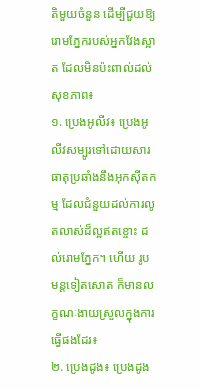តិមួយចំនួន ដើម្បីជួយឱ្យរោមភ្នែករបស់អ្នកវែងស្អាត ដែលមិនប៉ះពាល់ដល់សុខភាព៖
១. ប្រេងអូលីវ៖ ប្រេងអូលីវសម្បូរទៅដោយសារធាតុប្រឆាំងនឹងអុកស៊ីតកម្ម ដែលជំនួយដល់ការលូតលាស់ដ៏ល្អឥតខ្ចោះ ដល់រោមភ្នែក។ ហើយ រូបមន្ដទៀតសោត ក៏មានលក្ខណៈងាយស្រួលក្នុងការធ្វើផងដែរ៖
២. ប្រេងដូង៖ ប្រេងដូង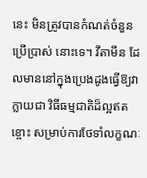នេះ មិនត្រូវបានកំណត់ចំនួនប្រើប្រាស់ នោះទេ។ វីតាមីន ដែលមាននៅក្នុងប្រេងដូងធ្វើឱ្យវាក្លាយជា វិធីធម្មជាតិដ៏ល្អឥតខ្ចោះ សម្រាប់ការថែទាំលក្ខណៈ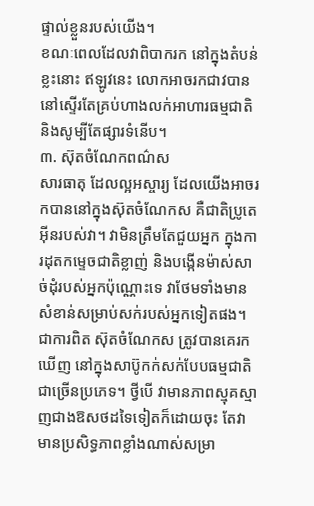ផ្ទាល់ខ្លួនរបស់យើង។
ខណៈពេលដែលវាពិបាករក នៅក្នុងតំបន់ខ្លះនោះ ឥឡូវនេះ លោកអាចរកជាវបាន នៅស្ទើរតែគ្រប់ហាងលក់អាហារធម្មជាតិ និងសូម្បីតែផ្សារទំនើប។
៣. ស៊ុតចំណែកពណ៌ស
សារធាតុ ដែលល្អអស្ចារ្យ ដែលយើងអាចរកបាននៅក្នុងស៊ុតចំណែកស គឺជាតិប្រូតេអ៊ីនរបស់វា។ វាមិនត្រឹមតែជួយអ្នក ក្នុងការដុតកម្ទេចជាតិខ្លាញ់ និងបង្កើនម៉ាស់សាច់ដុំរបស់អ្នកប៉ុណ្ណោះទេ វាថែមទាំងមានសំខាន់សម្រាប់សក់របស់អ្នកទៀតផង។
ជាការពិត ស៊ុតចំណែកស ត្រូវបានគេរកឃើញ នៅក្នុងសាប៊ូកក់សក់បែបធម្មជាតិជាច្រើនប្រភេទ។ ថ្វីបើ វាមានភាពស្មុគស្មាញជាងឱសថដទៃទៀតក៏ដោយចុះ តែវាមានប្រសិទ្ធភាពខ្លាំងណាស់សម្រា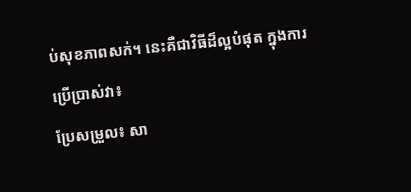ប់សុខភាពសក់។ នេះគឺជាវិធីដ៏ល្អបំផុត ក្នុងការប្រើប្រាស់វា៖
ប្រែសម្រួល៖ សា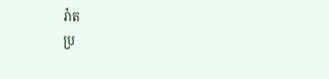រ៉ាត
ប្រ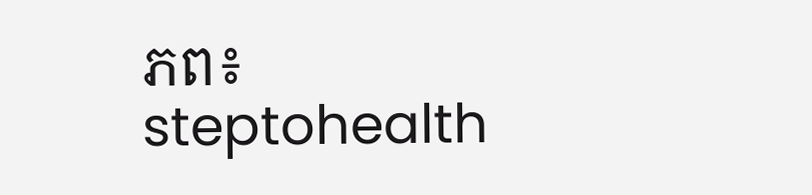ភព៖ steptohealth